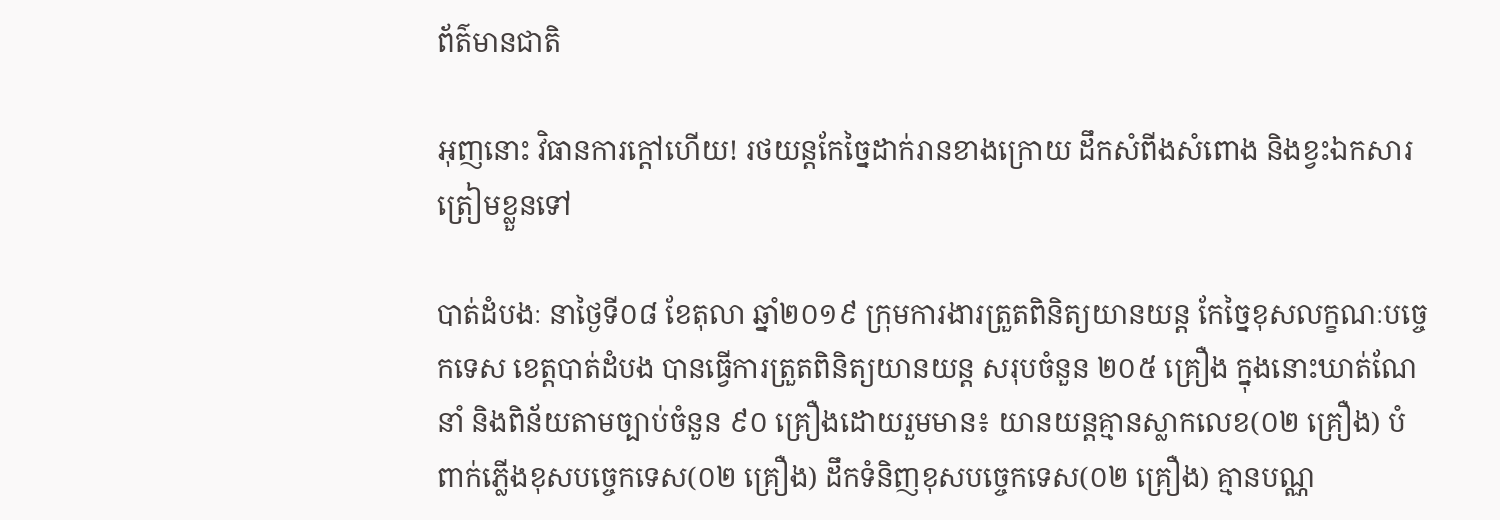ព័ត៌មានជាតិ

អុញនោះ វិធានការក្ដៅហើយ! រថយន្តកែច្នៃដាក់រានខាងក្រោយ ដឹកសំពីងសំពោង និងខ្វះឯកសារ ត្រៀមខ្លួនទៅ

បាត់ដំបងៈ នាថ្ងៃទី០៨ ខែតុលា ឆ្នាំ២០១៩ ក្រុមការងារត្រួតពិនិត្យយានយន្ត កែច្នៃខុសលក្ខណៈបច្ចេកទេស ខេត្តបាត់ដំបង បានធ្វើការត្រួតពិនិត្យយានយន្ត សរុបចំនួន ២០៥ គ្រឿង ក្នុងនោះឃាត់ណែនាំ និងពិន័យតាមច្បាប់ចំនួន ៩០ គ្រឿងដោយរួមមាន៖ យានយន្តគ្មានស្លាកលេខ(០២ គ្រឿង) បំពាក់ភ្លើងខុសបច្ចេកទេស(០២ គ្រឿង) ដឹកទំនិញខុសបច្ចេកទេស(០២ គ្រឿង) គ្មានបណ្ណ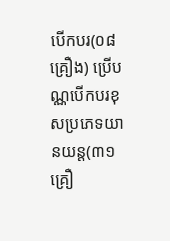បើកបរ(០៨ គ្រឿង) ប្រើបណ្ណបើកបរខុសប្រភេទយានយន្ត(៣១ គ្រឿ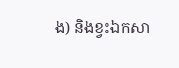ង) និងខ្វះឯកសា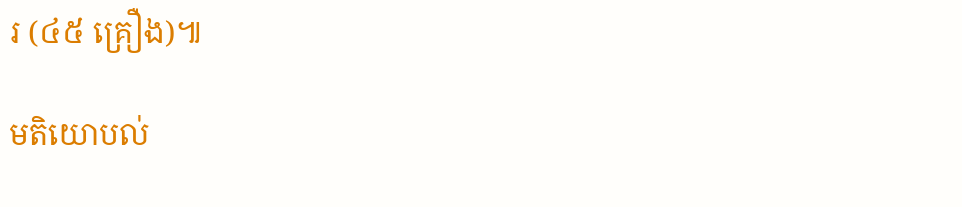រ (៤៥ គ្រឿង)៕

មតិយោបល់